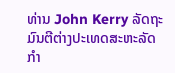ທ່ານ John Kerry ລັດຖະມົນຕີຕ່າງປະເທດສະຫະລັດ ກຳ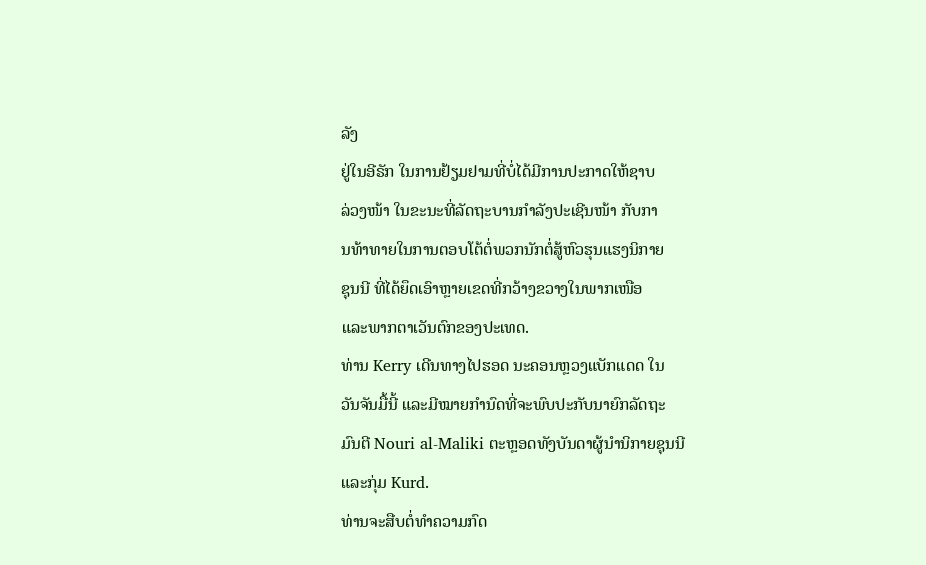ລັງ
ຢູ່ໃນອີຣັກ ໃນການຢ້ຽມຢາມທີ່ບໍ່ໄດ້ມີການປະກາດໃຫ້ຊາບ
ລ່ວງໜ້າ ໃນຂະນະທີ່ລັດຖະບານກຳລັງປະເຊີນໜ້າ ກັບກາ
ນທ້າທາຍໃນການຕອບໂຕ້ຕໍ່ພວກນັກຕໍ່ສູ້ຫົວຮຸນແຮງນິກາຍ
ຊຸນນີ ທີ່ໄດ້ຍຶດເອົາຫຼາຍເຂດທີ່ກວ້າງຂວາງໃນພາກເໜືອ
ແລະພາກຕາເວັນຕົກຂອງປະເທດ.
ທ່ານ Kerry ເດີນທາງໄປຮອດ ນະຄອນຫຼວງແບັກແດດ ໃນ
ວັນຈັນມື້ນີ້ ແລະມີໝາຍກຳນົດທີ່ຈະພົບປະກັບນາຍົກລັດຖະ
ມົນຕີ Nouri al-Maliki ຕະຫຼອດທັງບັນດາຜູ້ນຳນິກາຍຊຸນນີ
ແລະກຸ່ມ Kurd.
ທ່ານຈະສືບຕໍ່ທຳຄວາມກົດ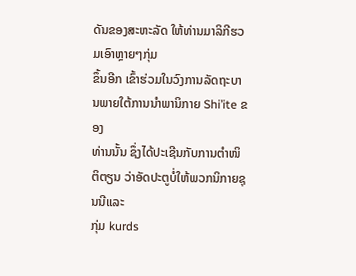ດັນຂອງສະຫະລັດ ໃຫ້ທ່ານມາລິກີຮວມເອົາຫຼາຍໆກຸ່ມ
ຂຶ້ນອີກ ເຂົ້າຮ່ວມໃນວົງການລັດຖະບານພາຍໃຕ້ການນຳພານິກາຍ Shi’ite ຂອງ
ທ່ານນັ້ນ ຊຶ່ງໄດ້ປະເຊີນກັບການຕຳໜິຕິຕຽນ ວ່າອັດປະຕູບໍ່ໃຫ້ພວກນິກາຍຊຸນນີແລະ
ກຸ່ມ kurds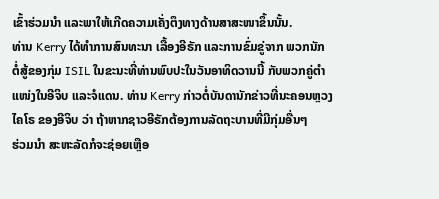ເຂົ້າຮ່ວມນຳ ແລະພາໃຫ້ເກີດຄວາມເຄັ່ງຕຶງທາງດ້ານສາສະໜາຂຶ້ນນັ້ນ.
ທ່ານ Kerry ໄດ້ທຳການສົນທະນາ ເລື້ອງອີຣັກ ແລະການຂົ່ມຂູ່ຈາກ ພວກນັກ
ຕໍ່ສູ້ຂອງກຸ່ມ ISIL ໃນຂະນະທີ່ທ່ານພົບປະໃນວັນອາທິດວານນີ້ ກັບພວກຄູ່ຕຳ
ແໜ່ງໃນອີຈິບ ແລະຈໍແດນ. ທ່ານ Kerry ກ່າວຕໍ່ບັນດານັກຂ່າວທີ່ນະຄອນຫຼວງ
ໄຄໂຣ ຂອງອີຈິບ ວ່າ ຖ້າຫາກຊາວອີຣັກຕ້ອງການລັດຖະບານທີ່ມີກຸ່ມອື່ນໆ
ຮ່ວມນຳ ສະຫະລັດກໍຈະຊ່ອຍເຫຼືອ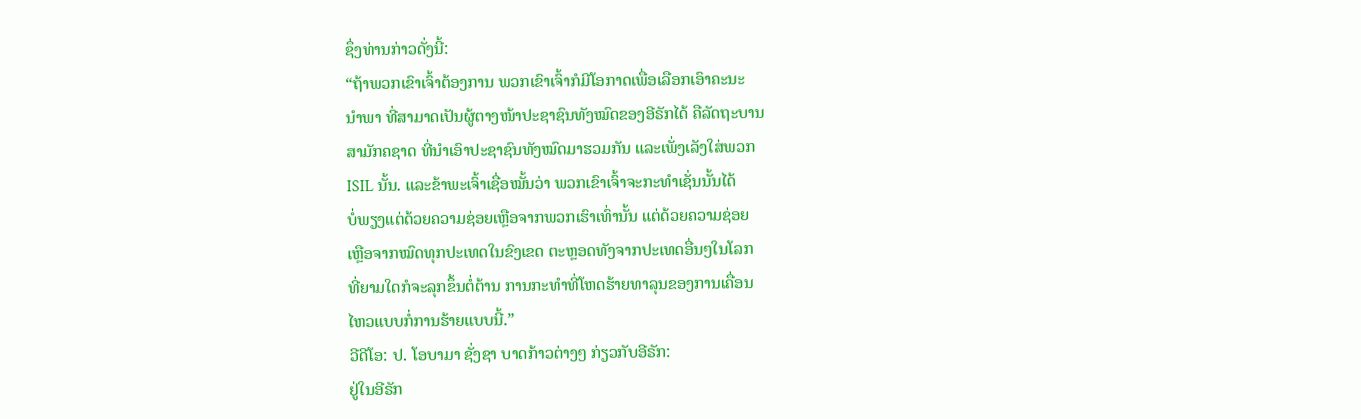ຊຶ່ງທ່ານກ່າວດັ່ງນີ້:
“ຖ້າພວກເຂົາເຈົ້າຕ້ອງການ ພວກເຂົາເຈົ້າກໍມີໂອກາດເພື່ອເລືອກເອົາຄະນະ
ນຳພາ ທີ່ສາມາດເປັນຜູ້ຕາງໜ້າປະຊາຊົນທັງໝົດຂອງອີຣັກໄດ້ ຄືລັດຖະບານ
ສາມັກຄຊາດ ທີ່ນຳເອົາປະຊາຊົນທັງໝົດມາຮວມກັນ ແລະເພັ່ງເລັງໃສ່ພວກ
ISIL ນັ້ນ. ແລະຂ້າພະເຈົ້າເຊື່ອໝັ້ນວ່າ ພວກເຂົາເຈົ້າຈະກະທຳເຊັ່ນນັ້ນໄດ້
ບໍ່ພຽງແຕ່ດ້ວຍຄວາມຊ່ອຍເຫຼືອຈາກພວກເຮົາເທົ່ານັ້ນ ແຕ່ດ້ວຍຄວາມຊ່ອຍ
ເຫຼືອຈາກໝົດທຸກປະເທດໃນຂົງເຂດ ຕະຫຼອດທັງຈາກປະເທດອື່ນໆໃນໂລກ
ທີ່ຍາມໃດກໍຈະລຸກຂຶ້ນຕໍ່ຕ້ານ ການກະທຳທີ່ໂຫດຮ້າຍທາລຸນຂອງການເຄື່ອນ
ໄຫວແບບກໍ່ການຮ້າຍແບບນີ້.”
ວີດີໂອ: ປ. ໂອບາມາ ຊັ່ງຊາ ບາດກ້າວຕ່າງໆ ກ່ຽວກັບອີຣັກ:
ຢູ່ໃນອີຣັກ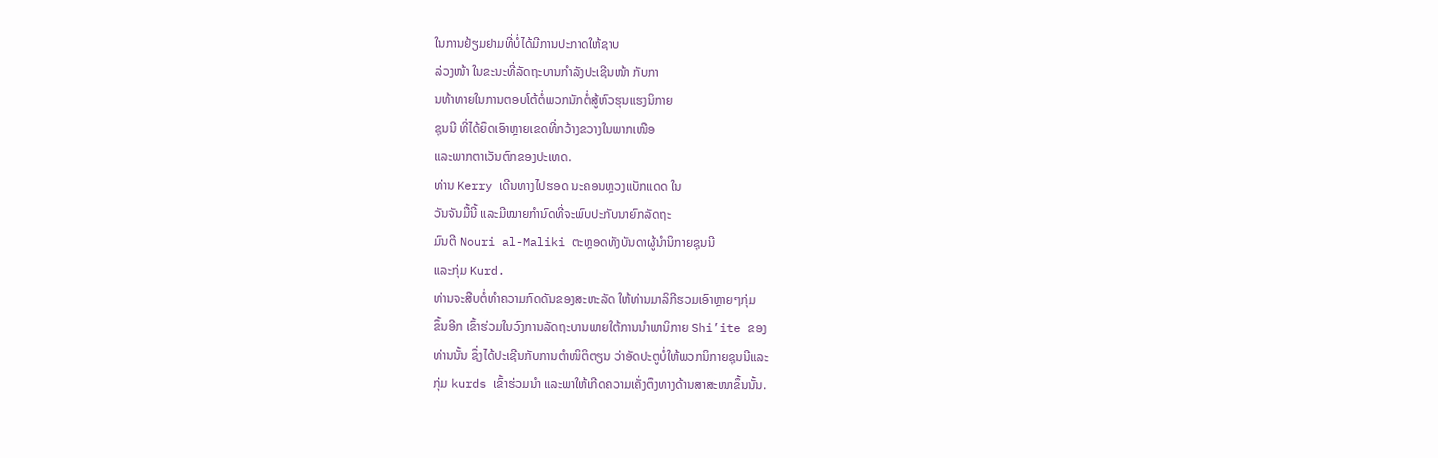ໃນການຢ້ຽມຢາມທີ່ບໍ່ໄດ້ມີການປະກາດໃຫ້ຊາບ
ລ່ວງໜ້າ ໃນຂະນະທີ່ລັດຖະບານກຳລັງປະເຊີນໜ້າ ກັບກາ
ນທ້າທາຍໃນການຕອບໂຕ້ຕໍ່ພວກນັກຕໍ່ສູ້ຫົວຮຸນແຮງນິກາຍ
ຊຸນນີ ທີ່ໄດ້ຍຶດເອົາຫຼາຍເຂດທີ່ກວ້າງຂວາງໃນພາກເໜືອ
ແລະພາກຕາເວັນຕົກຂອງປະເທດ.
ທ່ານ Kerry ເດີນທາງໄປຮອດ ນະຄອນຫຼວງແບັກແດດ ໃນ
ວັນຈັນມື້ນີ້ ແລະມີໝາຍກຳນົດທີ່ຈະພົບປະກັບນາຍົກລັດຖະ
ມົນຕີ Nouri al-Maliki ຕະຫຼອດທັງບັນດາຜູ້ນຳນິກາຍຊຸນນີ
ແລະກຸ່ມ Kurd.
ທ່ານຈະສືບຕໍ່ທຳຄວາມກົດດັນຂອງສະຫະລັດ ໃຫ້ທ່ານມາລິກີຮວມເອົາຫຼາຍໆກຸ່ມ
ຂຶ້ນອີກ ເຂົ້າຮ່ວມໃນວົງການລັດຖະບານພາຍໃຕ້ການນຳພານິກາຍ Shi’ite ຂອງ
ທ່ານນັ້ນ ຊຶ່ງໄດ້ປະເຊີນກັບການຕຳໜິຕິຕຽນ ວ່າອັດປະຕູບໍ່ໃຫ້ພວກນິກາຍຊຸນນີແລະ
ກຸ່ມ kurds ເຂົ້າຮ່ວມນຳ ແລະພາໃຫ້ເກີດຄວາມເຄັ່ງຕຶງທາງດ້ານສາສະໜາຂຶ້ນນັ້ນ.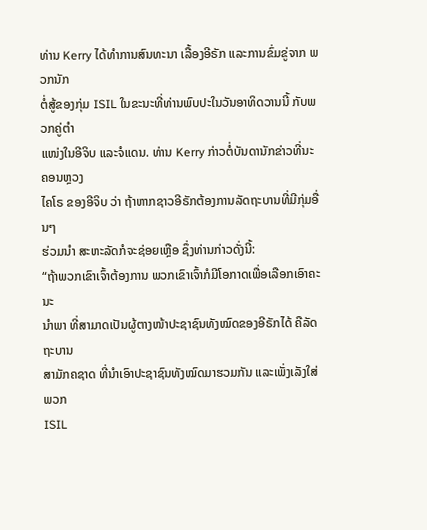ທ່ານ Kerry ໄດ້ທຳການສົນທະນາ ເລື້ອງອີຣັກ ແລະການຂົ່ມຂູ່ຈາກ ພວກນັກ
ຕໍ່ສູ້ຂອງກຸ່ມ ISIL ໃນຂະນະທີ່ທ່ານພົບປະໃນວັນອາທິດວານນີ້ ກັບພວກຄູ່ຕຳ
ແໜ່ງໃນອີຈິບ ແລະຈໍແດນ. ທ່ານ Kerry ກ່າວຕໍ່ບັນດານັກຂ່າວທີ່ນະຄອນຫຼວງ
ໄຄໂຣ ຂອງອີຈິບ ວ່າ ຖ້າຫາກຊາວອີຣັກຕ້ອງການລັດຖະບານທີ່ມີກຸ່ມອື່ນໆ
ຮ່ວມນຳ ສະຫະລັດກໍຈະຊ່ອຍເຫຼືອ ຊຶ່ງທ່ານກ່າວດັ່ງນີ້:
“ຖ້າພວກເຂົາເຈົ້າຕ້ອງການ ພວກເຂົາເຈົ້າກໍມີໂອກາດເພື່ອເລືອກເອົາຄະນະ
ນຳພາ ທີ່ສາມາດເປັນຜູ້ຕາງໜ້າປະຊາຊົນທັງໝົດຂອງອີຣັກໄດ້ ຄືລັດຖະບານ
ສາມັກຄຊາດ ທີ່ນຳເອົາປະຊາຊົນທັງໝົດມາຮວມກັນ ແລະເພັ່ງເລັງໃສ່ພວກ
ISIL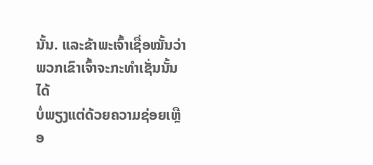ນັ້ນ. ແລະຂ້າພະເຈົ້າເຊື່ອໝັ້ນວ່າ ພວກເຂົາເຈົ້າຈະກະທຳເຊັ່ນນັ້ນໄດ້
ບໍ່ພຽງແຕ່ດ້ວຍຄວາມຊ່ອຍເຫຼືອ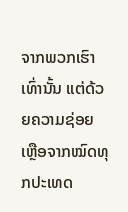ຈາກພວກເຮົາເທົ່ານັ້ນ ແຕ່ດ້ວຍຄວາມຊ່ອຍ
ເຫຼືອຈາກໝົດທຸກປະເທດ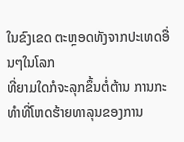ໃນຂົງເຂດ ຕະຫຼອດທັງຈາກປະເທດອື່ນໆໃນໂລກ
ທີ່ຍາມໃດກໍຈະລຸກຂຶ້ນຕໍ່ຕ້ານ ການກະທຳທີ່ໂຫດຮ້າຍທາລຸນຂອງການ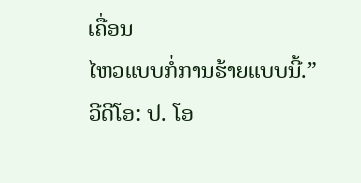ເຄື່ອນ
ໄຫວແບບກໍ່ການຮ້າຍແບບນີ້.”
ວີດີໂອ: ປ. ໂອ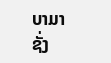ບາມາ ຊັ່ງ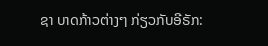ຊາ ບາດກ້າວຕ່າງໆ ກ່ຽວກັບອີຣັກ: